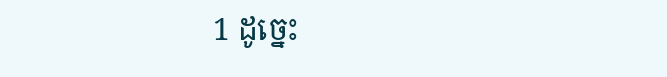1 ដូច្នេះ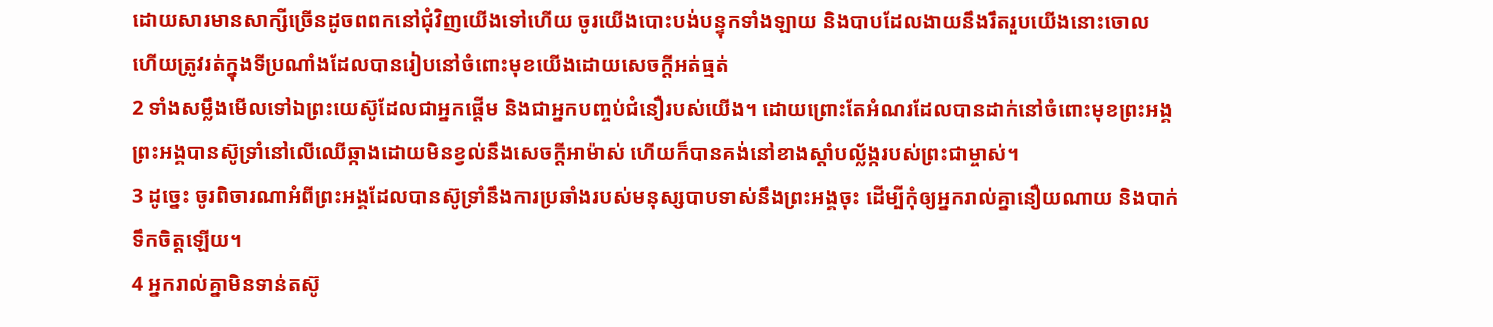ដោយសារមានសាក្សីច្រើនដូចពពកនៅជុំវិញយើងទៅហើយ ចូរយើងបោះបង់បន្ទុកទាំងឡាយ និងបាបដែលងាយនឹងរឹតរួបយើងនោះចោល ហើយត្រូវរត់ក្នុងទីប្រណាំងដែលបានរៀបនៅចំពោះមុខយើងដោយសេចក្ដីអត់ធ្មត់
2 ទាំងសម្លឹងមើលទៅឯព្រះយេស៊ូដែលជាអ្នកផ្ដើម និងជាអ្នកបញ្ចប់ជំនឿរបស់យើង។ ដោយព្រោះតែអំណរដែលបានដាក់នៅចំពោះមុខព្រះអង្គ ព្រះអង្គបានស៊ូទ្រាំនៅលើឈើឆ្កាងដោយមិនខ្វល់នឹងសេចក្ដីអាម៉ាស់ ហើយក៏បានគង់នៅខាងស្ដាំបល្ល័ង្ករបស់ព្រះជាម្ចាស់។
3 ដូច្នេះ ចូរពិចារណាអំពីព្រះអង្គដែលបានស៊ូទ្រាំនឹងការប្រឆាំងរបស់មនុស្សបាបទាស់នឹងព្រះអង្គចុះ ដើម្បីកុំឲ្យអ្នករាល់គ្នានឿយណាយ និងបាក់ទឹកចិត្តឡើយ។
4 អ្នករាល់គ្នាមិនទាន់តស៊ូ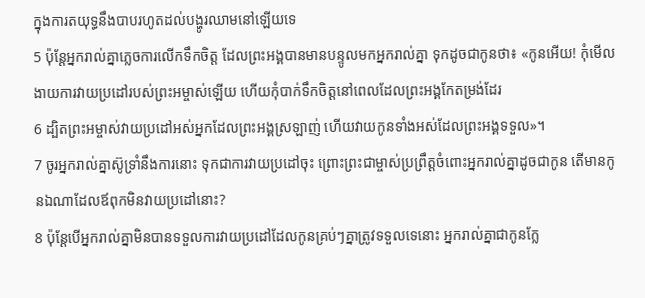ក្នុងការតយុទ្ធនឹងបាបរហូតដល់បង្ហូរឈាមនៅឡើយទេ
5 ប៉ុន្ដែអ្នករាល់គ្នាភ្លេចការលើកទឹកចិត្ដ ដែលព្រះអង្គបានមានបន្ទូលមកអ្នករាល់គ្នា ទុកដូចជាកូនថា៖ «កូនអើយ! កុំមើលងាយការវាយប្រដៅរបស់ព្រះអម្ចាស់ឡើយ ហើយកុំបាក់ទឹកចិត្ដនៅពេលដែលព្រះអង្គកែតម្រង់ដែរ
6 ដ្បិតព្រះអម្ចាស់វាយប្រដៅអស់អ្នកដែលព្រះអង្គស្រឡាញ់ ហើយវាយកូនទាំងអស់ដែលព្រះអង្គទទួល»។
7 ចូរអ្នករាល់គ្នាស៊ូទ្រាំនឹងការនោះ ទុកជាការវាយប្រដៅចុះ ព្រោះព្រះជាម្ចាស់ប្រព្រឹត្ដចំពោះអ្នករាល់គ្នាដូចជាកូន តើមានកូនឯណាដែលឪពុកមិនវាយប្រដៅនោះ?
8 ប៉ុន្ដែបើអ្នករាល់គ្នាមិនបានទទួលការវាយប្រដៅដែលកូនគ្រប់ៗគ្នាត្រូវទទួលទេនោះ អ្នករាល់គ្នាជាកូនក្លែ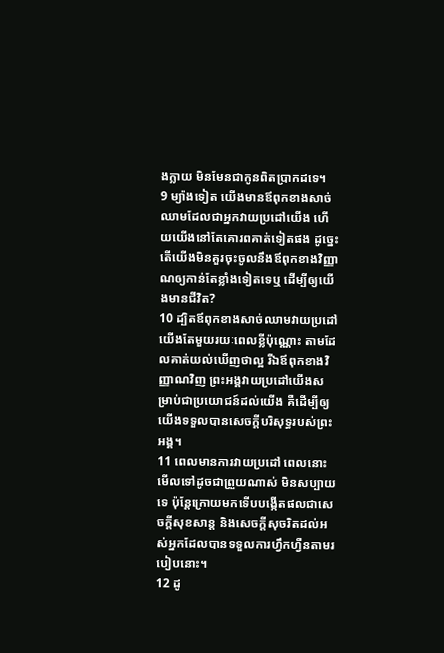ងក្លាយ មិនមែនជាកូនពិតប្រាកដទេ។
9 ម្យ៉ាងទៀត យើងមានឪពុកខាងសាច់ឈាមដែលជាអ្នកវាយប្រដៅយើង ហើយយើងនៅតែគោរពគាត់ទៀតផង ដូច្នេះ តើយើងមិនគួរចុះចូលនឹងឪពុកខាងវិញ្ញាណឲ្យកាន់តែខ្លាំងទៀតទេឬ ដើម្បីឲ្យយើងមានជីវិត?
10 ដ្បិតឪពុកខាងសាច់ឈាមវាយប្រដៅយើងតែមួយរយៈពេលខ្លីប៉ុណ្ណោះ តាមដែលគាត់យល់ឃើញថាល្អ រីឯឪពុកខាងវិញ្ញាណវិញ ព្រះអង្គវាយប្រដៅយើងសម្រាប់ជាប្រយោជន៍ដល់យើង គឺដើម្បីឲ្យយើងទទួលបានសេចក្ដីបរិសុទ្ធរបស់ព្រះអង្គ។
11 ពេលមានការវាយប្រដៅ ពេលនោះ មើលទៅដូចជាព្រួយណាស់ មិនសប្បាយទេ ប៉ុន្ដែក្រោយមកទើបបង្កើតផលជាសេចក្ដីសុខសាន្ត និងសេចក្ដីសុចរិតដល់អស់អ្នកដែលបានទទួលការហ្វឹកហ្វឺនតាមរបៀបនោះ។
12 ដូ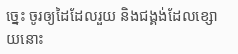ច្នេះ ចូរឲ្យដៃដែលរួយ និងជង្គង់ដែលខ្សោយនោះ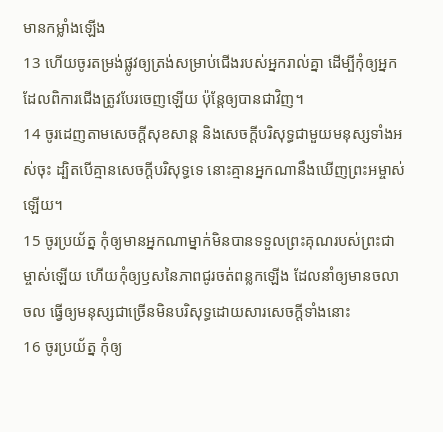មានកម្លាំងឡើង
13 ហើយចូរតម្រង់ផ្លូវឲ្យត្រង់សម្រាប់ជើងរបស់អ្នករាល់គ្នា ដើម្បីកុំឲ្យអ្នកដែលពិការជើងត្រូវបែរចេញឡើយ ប៉ុន្តែឲ្យបានជាវិញ។
14 ចូរដេញតាមសេចក្ដីសុខសាន្ដ និងសេចក្ដីបរិសុទ្ធជាមួយមនុស្សទាំងអស់ចុះ ដ្បិតបើគ្មានសេចក្ដីបរិសុទ្ធទេ នោះគ្មានអ្នកណានឹងឃើញព្រះអម្ចាស់ឡើយ។
15 ចូរប្រយ័ត្ន កុំឲ្យមានអ្នកណាម្នាក់មិនបានទទួលព្រះគុណរបស់ព្រះជាម្ចាស់ឡើយ ហើយកុំឲ្យឫសនៃភាពជូរចត់ពន្លកឡើង ដែលនាំឲ្យមានចលាចល ធ្វើឲ្យមនុស្សជាច្រើនមិនបរិសុទ្ធដោយសារសេចក្ដីទាំងនោះ
16 ចូរប្រយ័ត្ន កុំឲ្យ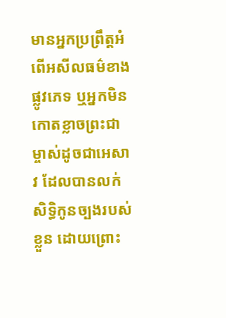មានអ្នកប្រព្រឹត្ដអំពើអសីលធម៌ខាងផ្លូវភេទ ឬអ្នកមិនកោតខ្លាចព្រះជាម្ចាស់ដូចជាអេសាវ ដែលបានលក់សិទ្ធិកូនច្បងរបស់ខ្លួន ដោយព្រោះ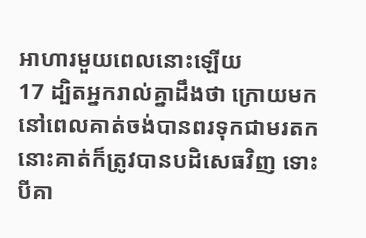អាហារមួយពេលនោះឡើយ
17 ដ្បិតអ្នករាល់គ្នាដឹងថា ក្រោយមក នៅពេលគាត់ចង់បានពរទុកជាមរតក នោះគាត់ក៏ត្រូវបានបដិសេធវិញ ទោះបីគា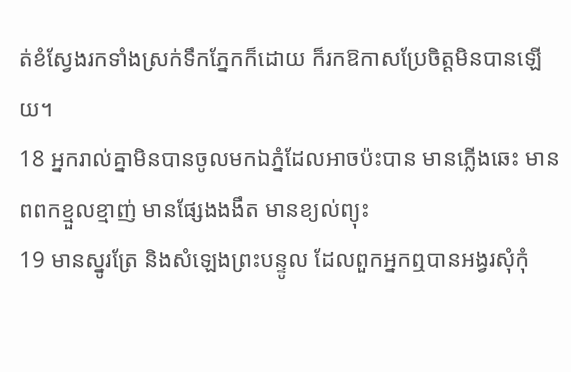ត់ខំស្វែងរកទាំងស្រក់ទឹកភ្នែកក៏ដោយ ក៏រកឱកាសប្រែចិត្តមិនបានឡើយ។
18 អ្នករាល់គ្នាមិនបានចូលមកឯភ្នំដែលអាចប៉ះបាន មានភ្លើងឆេះ មានពពកខ្មួលខ្មាញ់ មានផ្សែងងងឹត មានខ្យល់ព្យុះ
19 មានស្នូរត្រែ និងសំឡេងព្រះបន្ទូល ដែលពួកអ្នកឮបានអង្វរសុំកុំ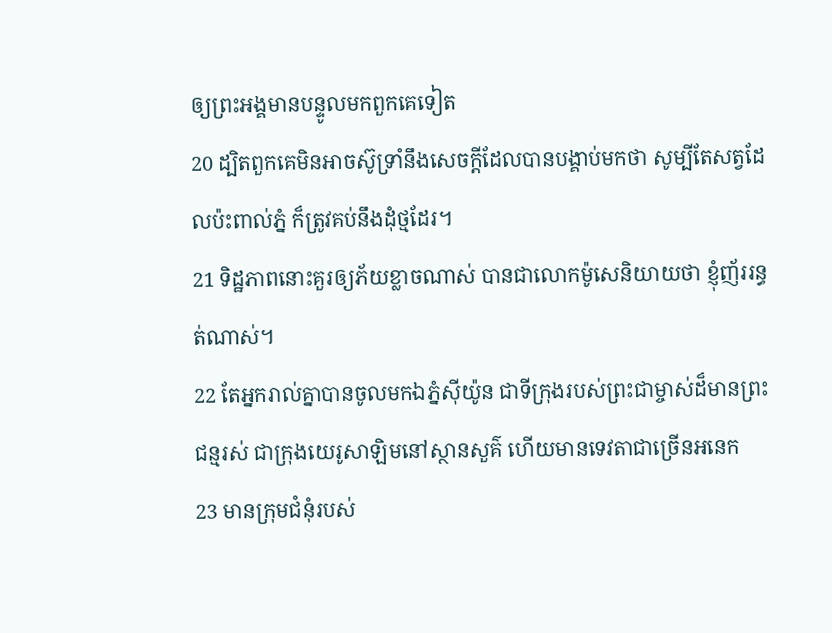ឲ្យព្រះអង្គមានបន្ទូលមកពួកគេទៀត
20 ដ្បិតពួកគេមិនអាចស៊ូទ្រាំនឹងសេចក្ដីដែលបានបង្គាប់មកថា សូម្បីតែសត្វដែលប៉ះពាល់ភ្នំ ក៏ត្រូវគប់នឹងដុំថ្មដែរ។
21 ទិដ្ឋភាពនោះគួរឲ្យភ័យខ្លាចណាស់ បានជាលោកម៉ូសេនិយាយថា ខ្ញុំញ័ររន្ធត់ណាស់។
22 តែអ្នករាល់គ្នាបានចូលមកឯភ្នំស៊ីយ៉ូន ជាទីក្រុងរបស់ព្រះជាម្ចាស់ដ៏មានព្រះជន្មរស់ ជាក្រុងយេរូសាឡិមនៅស្ថានសួគ៌ ហើយមានទេវតាជាច្រើនអនេក
23 មានក្រុមជំនុំរបស់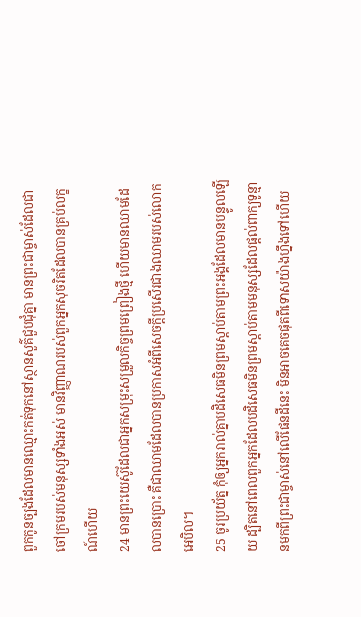ពួកកូនច្បងដែលមានឈ្មោះកត់ទុកនៅស្ថានសួគ៌ជួបជុំគ្នា មានព្រះជាម្ចាស់ដែលជាចៅក្រមរបស់មនុស្សទាំងអស់ មានវិញ្ញាណរបស់ពួកអ្នកសុចរិតដែលបានគ្រប់លក្ខណ៍ហើយ
24 មានព្រះយេស៊ូដែលជាអ្នកសម្រុះសម្រួលកិច្ចព្រមព្រៀងថ្មី ហើយមានឈាមដែលបានប្រោះ គឺជាឈាមដែលបានប្រកាសអំពីសេចក្ដីប្រសើរជាងឈាមរបស់លោកអេបិល។
25 ចូរប្រយ័ត្ន កុំឲ្យអ្នករាល់គ្នាបដិសេធមិនព្រមស្ដាប់តាមព្រះអង្គដែលមានបន្ទូលឡើយ ដ្បិតនៅពេលពួកអ្នកដែលបដិសេធមិនព្រមស្ដាប់តាមមនុស្សដែលផ្ដល់ពាក្យទូន្មានមកពីព្រះជាម្ចាស់នៅលើផែនដីនេះ មិនអាចគេចផុតពីទោសយ៉ាងហ្នឹងទៅហើយ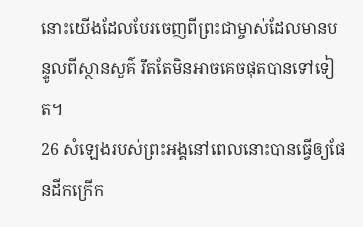នោះយើងដែលបែរចេញពីព្រះជាម្ចាស់ដែលមានបន្ទូលពីស្ថានសួគ៌ រឹតតែមិនអាចគេចផុតបានទៅទៀត។
26 សំឡេងរបស់ព្រះអង្គនៅពេលនោះបានធ្វើឲ្យផែនដីកក្រើក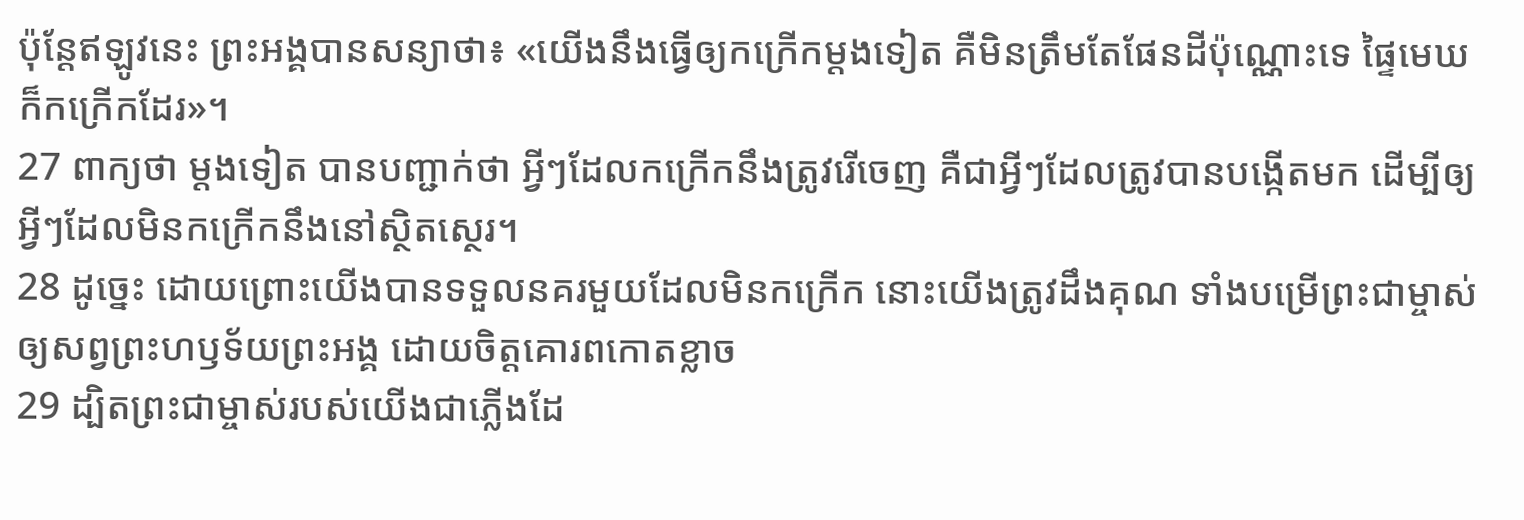ប៉ុន្ដែឥឡូវនេះ ព្រះអង្គបានសន្យាថា៖ «យើងនឹងធ្វើឲ្យកក្រើកម្ដងទៀត គឺមិនត្រឹមតែផែនដីប៉ុណ្ណោះទេ ផ្ទៃមេឃក៏កក្រើកដែរ»។
27 ពាក្យថា ម្ដងទៀត បានបញ្ជាក់ថា អ្វីៗដែលកក្រើកនឹងត្រូវរើចេញ គឺជាអ្វីៗដែលត្រូវបានបង្កើតមក ដើម្បីឲ្យអ្វីៗដែលមិនកក្រើកនឹងនៅស្ថិតស្ថេរ។
28 ដូច្នេះ ដោយព្រោះយើងបានទទួលនគរមួយដែលមិនកក្រើក នោះយើងត្រូវដឹងគុណ ទាំងបម្រើព្រះជាម្ចាស់ឲ្យសព្វព្រះហឫទ័យព្រះអង្គ ដោយចិត្ដគោរពកោតខ្លាច
29 ដ្បិតព្រះជាម្ចាស់របស់យើងជាភ្លើងដែ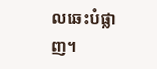លឆេះបំផ្លាញ។